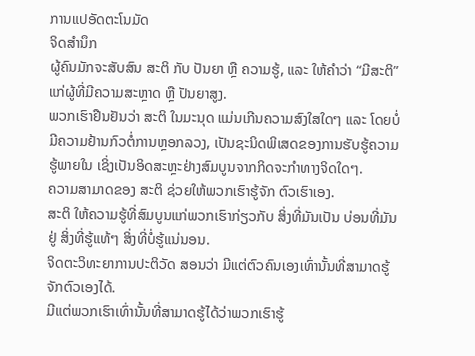ການແປອັດຕະໂນມັດ
ຈິດສຳນຶກ
ຜູ້ຄົນມັກຈະສັບສົນ ສະຕິ ກັບ ປັນຍາ ຫຼື ຄວາມຮູ້, ແລະ ໃຫ້ຄຳວ່າ “ມີສະຕິ” ແກ່ຜູ້ທີ່ມີຄວາມສະຫຼາດ ຫຼື ປັນຍາສູງ.
ພວກເຮົາຢືນຢັນວ່າ ສະຕິ ໃນມະນຸດ ແມ່ນເກີນຄວາມສົງໃສໃດໆ ແລະ ໂດຍບໍ່ມີຄວາມຢ້ານກົວຕໍ່ການຫຼອກລວງ, ເປັນຊະນິດພິເສດຂອງການຮັບຮູ້ຄວາມຮູ້ພາຍໃນ ເຊິ່ງເປັນອິດສະຫຼະຢ່າງສົມບູນຈາກກິດຈະກຳທາງຈິດໃດໆ.
ຄວາມສາມາດຂອງ ສະຕິ ຊ່ວຍໃຫ້ພວກເຮົາຮູ້ຈັກ ຕົວເຮົາເອງ.
ສະຕິ ໃຫ້ຄວາມຮູ້ທີ່ສົມບູນແກ່ພວກເຮົາກ່ຽວກັບ ສິ່ງທີ່ມັນເປັນ ບ່ອນທີ່ມັນຢູ່ ສິ່ງທີ່ຮູ້ແທ້ໆ ສິ່ງທີ່ບໍ່ຮູ້ແນ່ນອນ.
ຈິດຕະວິທະຍາການປະຕິວັດ ສອນວ່າ ມີແຕ່ຕົວຄົນເອງເທົ່ານັ້ນທີ່ສາມາດຮູ້ຈັກຕົວເອງໄດ້.
ມີແຕ່ພວກເຮົາເທົ່ານັ້ນທີ່ສາມາດຮູ້ໄດ້ວ່າພວກເຮົາຮູ້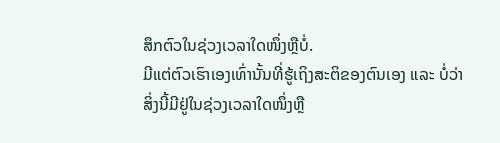ສຶກຕົວໃນຊ່ວງເວລາໃດໜຶ່ງຫຼືບໍ່.
ມີແຕ່ຕົວເຮົາເອງເທົ່ານັ້ນທີ່ຮູ້ເຖິງສະຕິຂອງຕົນເອງ ແລະ ບໍ່ວ່າສິ່ງນີ້ມີຢູ່ໃນຊ່ວງເວລາໃດໜຶ່ງຫຼື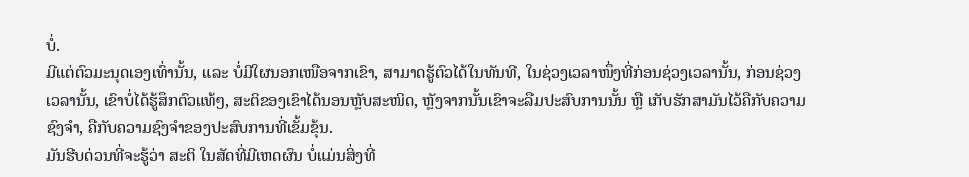ບໍ່.
ມີແຕ່ຕົວມະນຸດເອງເທົ່ານັ້ນ, ແລະ ບໍ່ມີໃຜນອກເໜືອຈາກເຂົາ, ສາມາດຮູ້ຕົວໄດ້ໃນທັນທີ, ໃນຊ່ວງເວລາໜຶ່ງທີ່ກ່ອນຊ່ວງເວລານັ້ນ, ກ່ອນຊ່ວງເວລານັ້ນ, ເຂົາບໍ່ໄດ້ຮູ້ສຶກຕົວແທ້ໆ, ສະຕິຂອງເຂົາໄດ້ນອນຫຼັບສະໜິດ, ຫຼັງຈາກນັ້ນເຂົາຈະລືມປະສົບການນັ້ນ ຫຼື ເກັບຮັກສາມັນໄວ້ຄືກັບຄວາມຊົງຈຳ, ຄືກັບຄວາມຊົງຈຳຂອງປະສົບການທີ່ເຂັ້ມຂຸ້ນ.
ມັນຮີບດ່ວນທີ່ຈະຮູ້ວ່າ ສະຕິ ໃນສັດທີ່ມີເຫດຜົນ ບໍ່ແມ່ນສິ່ງທີ່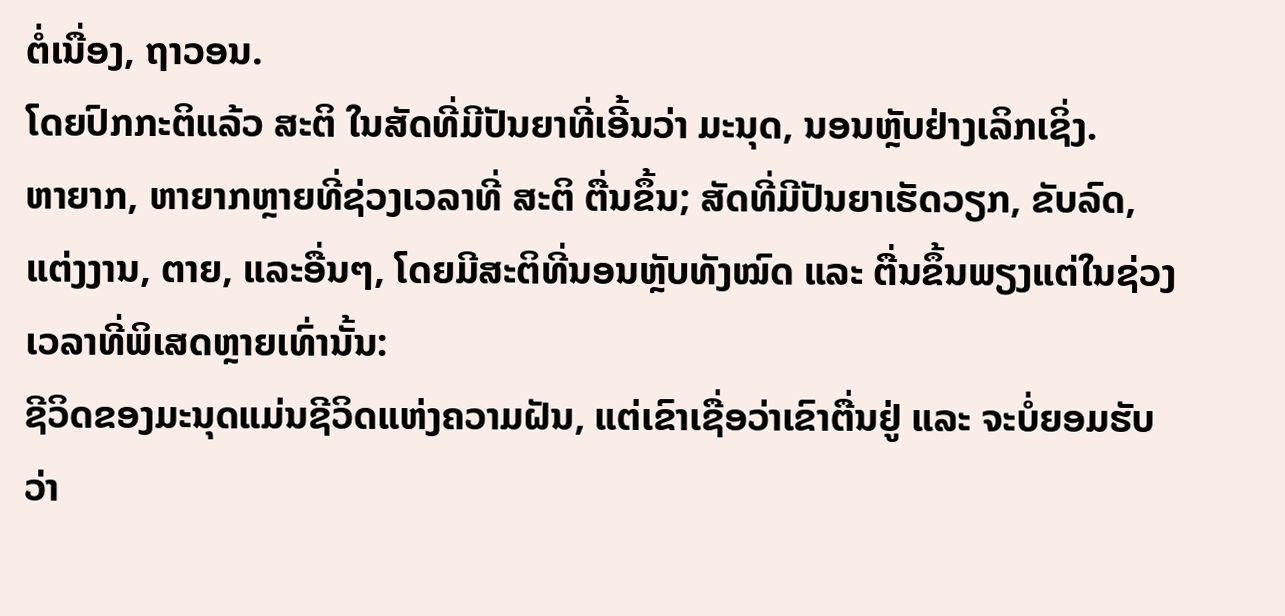ຕໍ່ເນື່ອງ, ຖາວອນ.
ໂດຍປົກກະຕິແລ້ວ ສະຕິ ໃນສັດທີ່ມີປັນຍາທີ່ເອີ້ນວ່າ ມະນຸດ, ນອນຫຼັບຢ່າງເລິກເຊິ່ງ.
ຫາຍາກ, ຫາຍາກຫຼາຍທີ່ຊ່ວງເວລາທີ່ ສະຕິ ຕື່ນຂຶ້ນ; ສັດທີ່ມີປັນຍາເຮັດວຽກ, ຂັບລົດ, ແຕ່ງງານ, ຕາຍ, ແລະອື່ນໆ, ໂດຍມີສະຕິທີ່ນອນຫຼັບທັງໝົດ ແລະ ຕື່ນຂຶ້ນພຽງແຕ່ໃນຊ່ວງເວລາທີ່ພິເສດຫຼາຍເທົ່ານັ້ນ:
ຊີວິດຂອງມະນຸດແມ່ນຊີວິດແຫ່ງຄວາມຝັນ, ແຕ່ເຂົາເຊື່ອວ່າເຂົາຕື່ນຢູ່ ແລະ ຈະບໍ່ຍອມຮັບວ່າ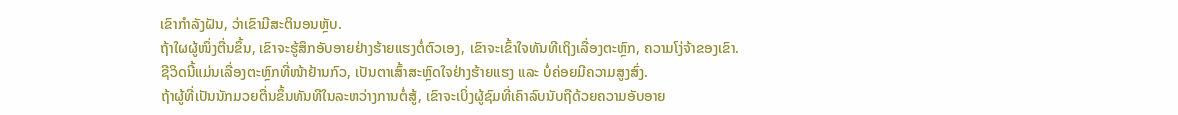ເຂົາກຳລັງຝັນ, ວ່າເຂົາມີສະຕິນອນຫຼັບ.
ຖ້າໃຜຜູ້ໜຶ່ງຕື່ນຂຶ້ນ, ເຂົາຈະຮູ້ສຶກອັບອາຍຢ່າງຮ້າຍແຮງຕໍ່ຕົວເອງ, ເຂົາຈະເຂົ້າໃຈທັນທີເຖິງເລື່ອງຕະຫຼົກ, ຄວາມໂງ່ຈ້າຂອງເຂົາ.
ຊີວິດນີ້ແມ່ນເລື່ອງຕະຫຼົກທີ່ໜ້າຢ້ານກົວ, ເປັນຕາເສົ້າສະຫຼົດໃຈຢ່າງຮ້າຍແຮງ ແລະ ບໍ່ຄ່ອຍມີຄວາມສູງສົ່ງ.
ຖ້າຜູ້ທີ່ເປັນນັກມວຍຕື່ນຂຶ້ນທັນທີໃນລະຫວ່າງການຕໍ່ສູ້, ເຂົາຈະເບິ່ງຜູ້ຊົມທີ່ເຄົາລົບນັບຖືດ້ວຍຄວາມອັບອາຍ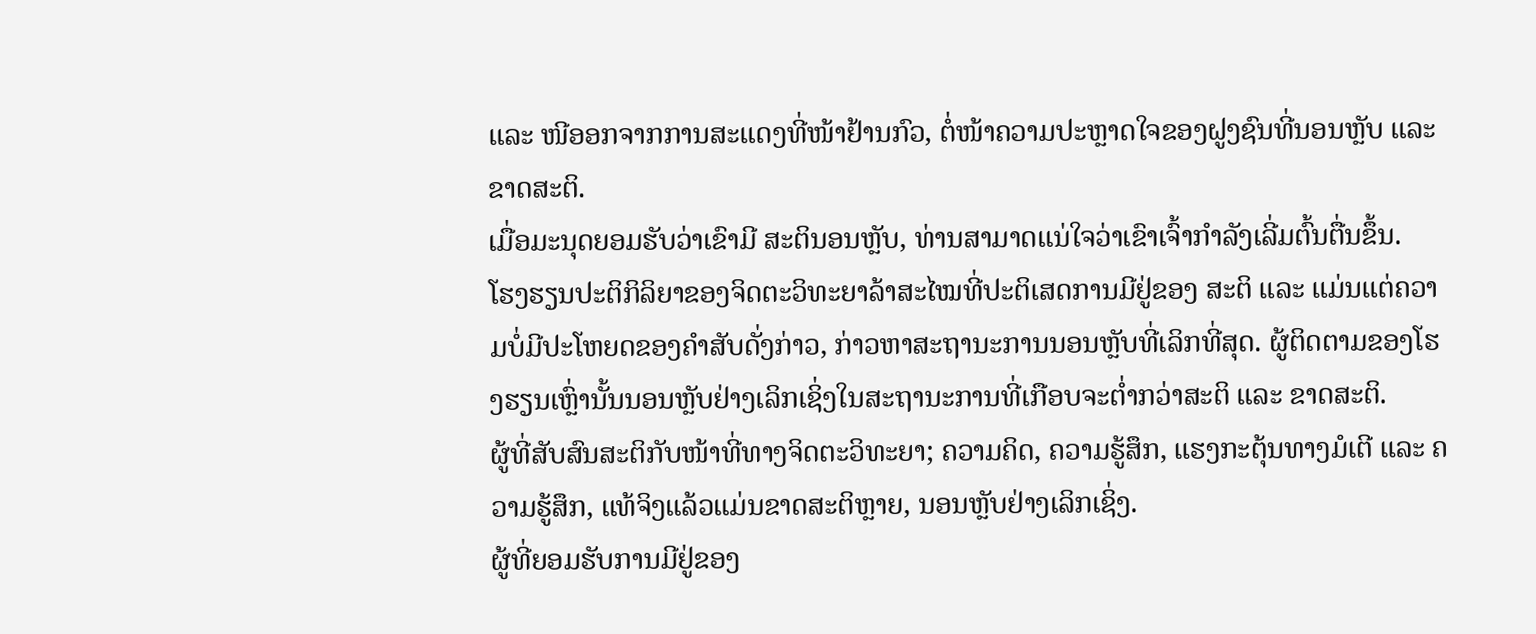ແລະ ໜີອອກຈາກການສະແດງທີ່ໜ້າຢ້ານກົວ, ຕໍ່ໜ້າຄວາມປະຫຼາດໃຈຂອງຝູງຊົນທີ່ນອນຫຼັບ ແລະ ຂາດສະຕິ.
ເມື່ອມະນຸດຍອມຮັບວ່າເຂົາມີ ສະຕິນອນຫຼັບ, ທ່ານສາມາດແນ່ໃຈວ່າເຂົາເຈົ້າກຳລັງເລີ່ມຕົ້ນຕື່ນຂຶ້ນ.
ໂຮງຮຽນປະຕິກິລິຍາຂອງຈິດຕະວິທະຍາລ້າສະໄໝທີ່ປະຕິເສດການມີຢູ່ຂອງ ສະຕິ ແລະ ແມ່ນແຕ່ຄວາມບໍ່ມີປະໂຫຍດຂອງຄຳສັບດັ່ງກ່າວ, ກ່າວຫາສະຖານະການນອນຫຼັບທີ່ເລິກທີ່ສຸດ. ຜູ້ຕິດຕາມຂອງໂຮງຮຽນເຫຼົ່ານັ້ນນອນຫຼັບຢ່າງເລິກເຊິ່ງໃນສະຖານະການທີ່ເກືອບຈະຕ່ຳກວ່າສະຕິ ແລະ ຂາດສະຕິ.
ຜູ້ທີ່ສັບສົນສະຕິກັບໜ້າທີ່ທາງຈິດຕະວິທະຍາ; ຄວາມຄິດ, ຄວາມຮູ້ສຶກ, ແຮງກະຕຸ້ນທາງມໍເຕີ ແລະ ຄວາມຮູ້ສຶກ, ແທ້ຈິງແລ້ວແມ່ນຂາດສະຕິຫຼາຍ, ນອນຫຼັບຢ່າງເລິກເຊິ່ງ.
ຜູ້ທີ່ຍອມຮັບການມີຢູ່ຂອງ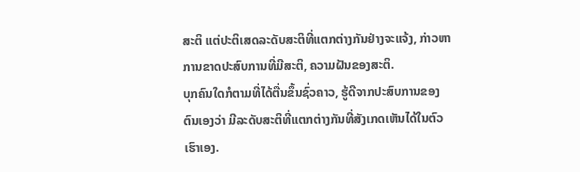ສະຕິ ແຕ່ປະຕິເສດລະດັບສະຕິທີ່ແຕກຕ່າງກັນຢ່າງຈະແຈ້ງ, ກ່າວຫາການຂາດປະສົບການທີ່ມີສະຕິ, ຄວາມຝັນຂອງສະຕິ.
ບຸກຄົນໃດກໍຕາມທີ່ໄດ້ຕື່ນຂຶ້ນຊົ່ວຄາວ, ຮູ້ດີຈາກປະສົບການຂອງຕົນເອງວ່າ ມີລະດັບສະຕິທີ່ແຕກຕ່າງກັນທີ່ສັງເກດເຫັນໄດ້ໃນຕົວເຮົາເອງ.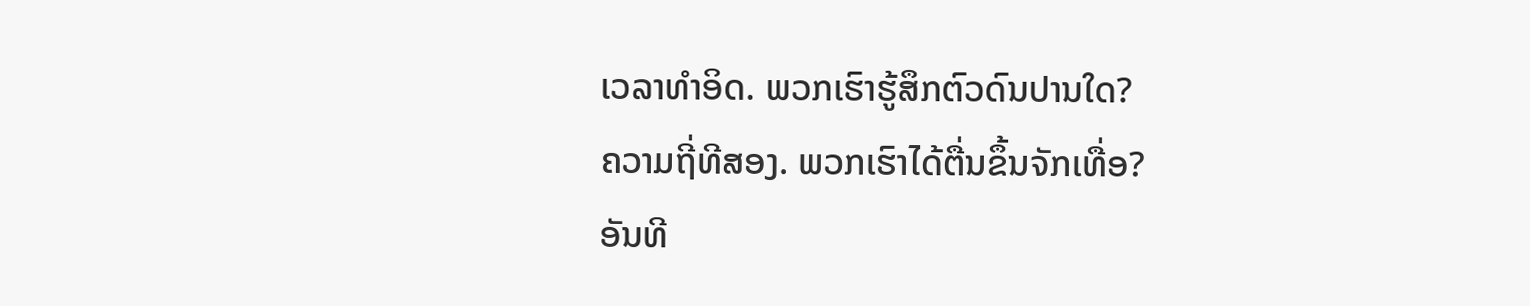ເວລາທຳອິດ. ພວກເຮົາຮູ້ສຶກຕົວດົນປານໃດ?
ຄວາມຖີ່ທີສອງ. ພວກເຮົາໄດ້ຕື່ນຂຶ້ນຈັກເທື່ອ?
ອັນທີ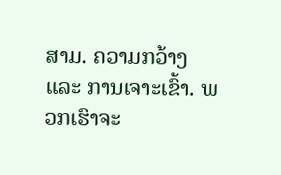ສາມ. ຄວາມກວ້າງ ແລະ ການເຈາະເຂົ້າ. ພວກເຮົາຈະ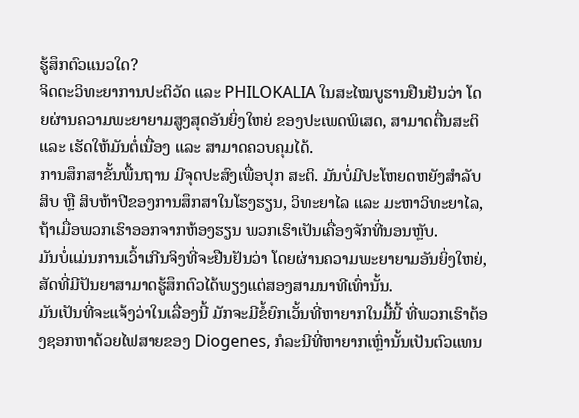ຮູ້ສຶກຕົວແນວໃດ?
ຈິດຕະວິທະຍາການປະຕິວັດ ແລະ PHILOKALIA ໃນສະໄໝບູຮານຢືນຢັນວ່າ ໂດຍຜ່ານຄວາມພະຍາຍາມສູງສຸດອັນຍິ່ງໃຫຍ່ ຂອງປະເພດພິເສດ, ສາມາດຕື່ນສະຕິ ແລະ ເຮັດໃຫ້ມັນຕໍ່ເນື່ອງ ແລະ ສາມາດຄວບຄຸມໄດ້.
ການສຶກສາຂັ້ນພື້ນຖານ ມີຈຸດປະສົງເພື່ອປຸກ ສະຕິ. ມັນບໍ່ມີປະໂຫຍດຫຍັງສຳລັບສິບ ຫຼື ສິບຫ້າປີຂອງການສຶກສາໃນໂຮງຮຽນ, ວິທະຍາໄລ ແລະ ມະຫາວິທະຍາໄລ, ຖ້າເມື່ອພວກເຮົາອອກຈາກຫ້ອງຮຽນ ພວກເຮົາເປັນເຄື່ອງຈັກທີ່ນອນຫຼັບ.
ມັນບໍ່ແມ່ນການເວົ້າເກີນຈິງທີ່ຈະຢືນຢັນວ່າ ໂດຍຜ່ານຄວາມພະຍາຍາມອັນຍິ່ງໃຫຍ່, ສັດທີ່ມີປັນຍາສາມາດຮູ້ສຶກຕົວໄດ້ພຽງແຕ່ສອງສາມນາທີເທົ່ານັ້ນ.
ມັນເປັນທີ່ຈະແຈ້ງວ່າໃນເລື່ອງນີ້ ມັກຈະມີຂໍ້ຍົກເວັ້ນທີ່ຫາຍາກໃນມື້ນີ້ ທີ່ພວກເຮົາຕ້ອງຊອກຫາດ້ວຍໄຟສາຍຂອງ Diogenes, ກໍລະນີທີ່ຫາຍາກເຫຼົ່ານັ້ນເປັນຕົວແທນ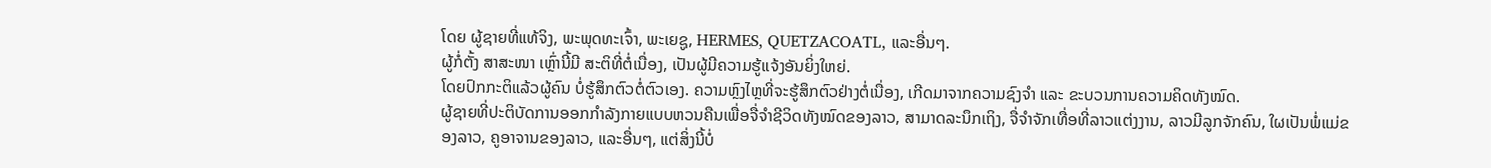ໂດຍ ຜູ້ຊາຍທີ່ແທ້ຈິງ, ພະພຸດທະເຈົ້າ, ພະເຍຊູ, HERMES, QUETZACOATL, ແລະອື່ນໆ.
ຜູ້ກໍ່ຕັ້ງ ສາສະໜາ ເຫຼົ່ານີ້ມີ ສະຕິທີ່ຕໍ່ເນື່ອງ, ເປັນຜູ້ມີຄວາມຮູ້ແຈ້ງອັນຍິ່ງໃຫຍ່.
ໂດຍປົກກະຕິແລ້ວຜູ້ຄົນ ບໍ່ຮູ້ສຶກຕົວຕໍ່ຕົວເອງ. ຄວາມຫຼົງໄຫຼທີ່ຈະຮູ້ສຶກຕົວຢ່າງຕໍ່ເນື່ອງ, ເກີດມາຈາກຄວາມຊົງຈຳ ແລະ ຂະບວນການຄວາມຄິດທັງໝົດ.
ຜູ້ຊາຍທີ່ປະຕິບັດການອອກກຳລັງກາຍແບບຫວນຄືນເພື່ອຈື່ຈຳຊີວິດທັງໝົດຂອງລາວ, ສາມາດລະນຶກເຖິງ, ຈື່ຈຳຈັກເທື່ອທີ່ລາວແຕ່ງງານ, ລາວມີລູກຈັກຄົນ, ໃຜເປັນພໍ່ແມ່ຂອງລາວ, ຄູອາຈານຂອງລາວ, ແລະອື່ນໆ, ແຕ່ສິ່ງນີ້ບໍ່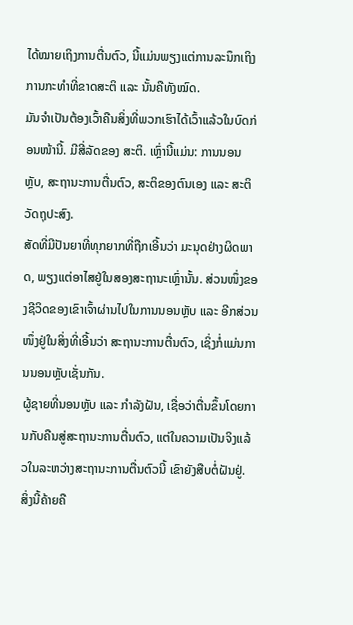ໄດ້ໝາຍເຖິງການຕື່ນຕົວ, ນີ້ແມ່ນພຽງແຕ່ການລະນຶກເຖິງການກະທຳທີ່ຂາດສະຕິ ແລະ ນັ້ນຄືທັງໝົດ.
ມັນຈຳເປັນຕ້ອງເວົ້າຄືນສິ່ງທີ່ພວກເຮົາໄດ້ເວົ້າແລ້ວໃນບົດກ່ອນໜ້ານີ້. ມີສີ່ລັດຂອງ ສະຕິ. ເຫຼົ່ານີ້ແມ່ນ: ການນອນຫຼັບ, ສະຖານະການຕື່ນຕົວ, ສະຕິຂອງຕົນເອງ ແລະ ສະຕິວັດຖຸປະສົງ.
ສັດທີ່ມີປັນຍາທີ່ທຸກຍາກທີ່ຖືກເອີ້ນວ່າ ມະນຸດຢ່າງຜິດພາດ, ພຽງແຕ່ອາໄສຢູ່ໃນສອງສະຖານະເຫຼົ່ານັ້ນ. ສ່ວນໜຶ່ງຂອງຊີວິດຂອງເຂົາເຈົ້າຜ່ານໄປໃນການນອນຫຼັບ ແລະ ອີກສ່ວນໜຶ່ງຢູ່ໃນສິ່ງທີ່ເອີ້ນວ່າ ສະຖານະການຕື່ນຕົວ, ເຊິ່ງກໍ່ແມ່ນການນອນຫຼັບເຊັ່ນກັນ.
ຜູ້ຊາຍທີ່ນອນຫຼັບ ແລະ ກຳລັງຝັນ, ເຊື່ອວ່າຕື່ນຂຶ້ນໂດຍການກັບຄືນສູ່ສະຖານະການຕື່ນຕົວ, ແຕ່ໃນຄວາມເປັນຈິງແລ້ວໃນລະຫວ່າງສະຖານະການຕື່ນຕົວນີ້ ເຂົາຍັງສືບຕໍ່ຝັນຢູ່.
ສິ່ງນີ້ຄ້າຍຄື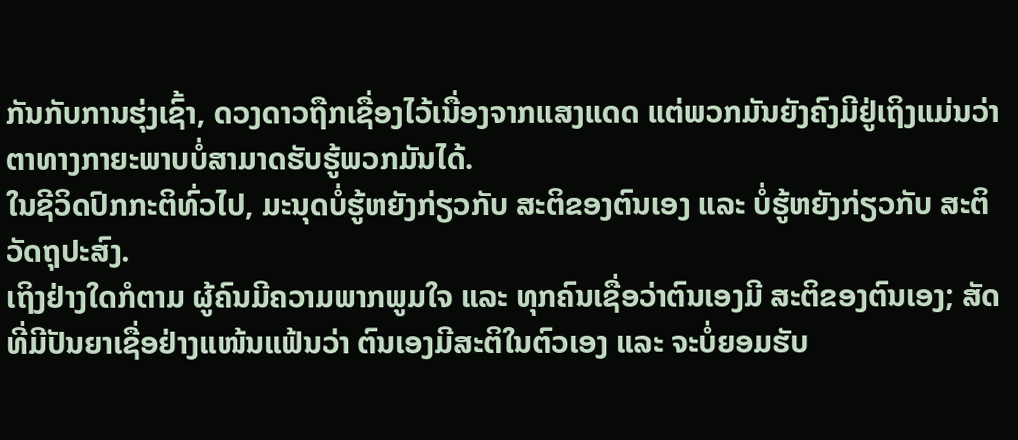ກັນກັບການຮຸ່ງເຊົ້າ, ດວງດາວຖືກເຊື່ອງໄວ້ເນື່ອງຈາກແສງແດດ ແຕ່ພວກມັນຍັງຄົງມີຢູ່ເຖິງແມ່ນວ່າຕາທາງກາຍະພາບບໍ່ສາມາດຮັບຮູ້ພວກມັນໄດ້.
ໃນຊີວິດປົກກະຕິທົ່ວໄປ, ມະນຸດບໍ່ຮູ້ຫຍັງກ່ຽວກັບ ສະຕິຂອງຕົນເອງ ແລະ ບໍ່ຮູ້ຫຍັງກ່ຽວກັບ ສະຕິວັດຖຸປະສົງ.
ເຖິງຢ່າງໃດກໍຕາມ ຜູ້ຄົນມີຄວາມພາກພູມໃຈ ແລະ ທຸກຄົນເຊື່ອວ່າຕົນເອງມີ ສະຕິຂອງຕົນເອງ; ສັດທີ່ມີປັນຍາເຊື່ອຢ່າງແໜ້ນແຟ້ນວ່າ ຕົນເອງມີສະຕິໃນຕົວເອງ ແລະ ຈະບໍ່ຍອມຮັບ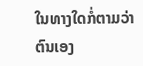ໃນທາງໃດກໍ່ຕາມວ່າ ຕົນເອງ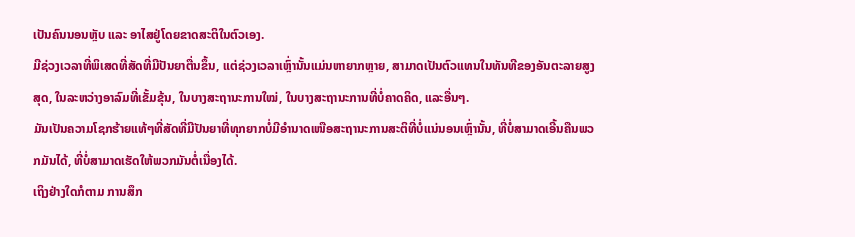ເປັນຄົນນອນຫຼັບ ແລະ ອາໄສຢູ່ໂດຍຂາດສະຕິໃນຕົວເອງ.
ມີຊ່ວງເວລາທີ່ພິເສດທີ່ສັດທີ່ມີປັນຍາຕື່ນຂຶ້ນ, ແຕ່ຊ່ວງເວລາເຫຼົ່ານັ້ນແມ່ນຫາຍາກຫຼາຍ, ສາມາດເປັນຕົວແທນໃນທັນທີຂອງອັນຕະລາຍສູງສຸດ, ໃນລະຫວ່າງອາລົມທີ່ເຂັ້ມຂຸ້ນ, ໃນບາງສະຖານະການໃໝ່, ໃນບາງສະຖານະການທີ່ບໍ່ຄາດຄິດ, ແລະອື່ນໆ.
ມັນເປັນຄວາມໂຊກຮ້າຍແທ້ໆທີ່ສັດທີ່ມີປັນຍາທີ່ທຸກຍາກບໍ່ມີອຳນາດເໜືອສະຖານະການສະຕິທີ່ບໍ່ແນ່ນອນເຫຼົ່ານັ້ນ, ທີ່ບໍ່ສາມາດເອີ້ນຄືນພວກມັນໄດ້, ທີ່ບໍ່ສາມາດເຮັດໃຫ້ພວກມັນຕໍ່ເນື່ອງໄດ້.
ເຖິງຢ່າງໃດກໍຕາມ ການສຶກ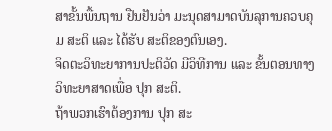ສາຂັ້ນພື້ນຖານ ຢືນຢັນວ່າ ມະນຸດສາມາດບັນລຸການຄວບຄຸມ ສະຕິ ແລະ ໄດ້ຮັບ ສະຕິຂອງຕົນເອງ.
ຈິດຕະວິທະຍາການປະຕິວັດ ມີວິທີການ ແລະ ຂັ້ນຕອນທາງວິທະຍາສາດເພື່ອ ປຸກ ສະຕິ.
ຖ້າພວກເຮົາຕ້ອງການ ປຸກ ສະ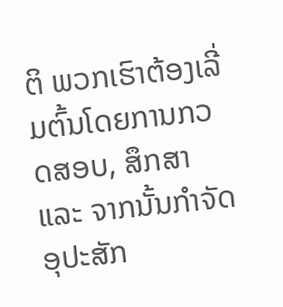ຕິ ພວກເຮົາຕ້ອງເລີ່ມຕົ້ນໂດຍການກວດສອບ, ສຶກສາ ແລະ ຈາກນັ້ນກຳຈັດອຸປະສັກ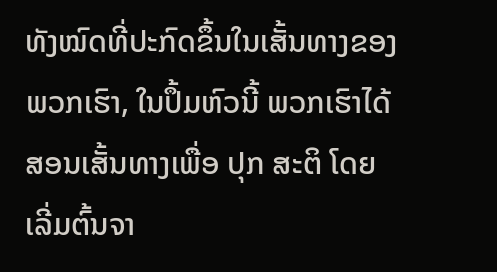ທັງໝົດທີ່ປະກົດຂຶ້ນໃນເສັ້ນທາງຂອງພວກເຮົາ, ໃນປຶ້ມຫົວນີ້ ພວກເຮົາໄດ້ສອນເສັ້ນທາງເພື່ອ ປຸກ ສະຕິ ໂດຍເລີ່ມຕົ້ນຈາ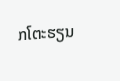ກໂຕະຮຽນ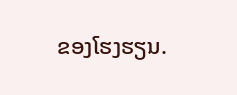ຂອງໂຮງຮຽນ.